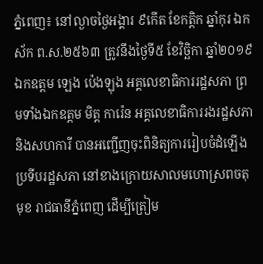ភ្នំពេញ៖ នៅល្ងាចថ្ងៃអង្គារ ៩កើត ខែកត្តិក ឆ្នាំកុរ ឯកស័ក ព.ស.២៥៦៣ ត្រូវនឹងថ្ងៃទី៥ ខែវិច្ឆិកា ឆ្នាំ២០១៩ ឯកឧត្តម ឡេង ប៉េងឡុង អគ្គលេខាធិការរដ្ឋសភា ព្រមទាំងឯកឧត្តម មិត្ត ការ៉េន អគ្គលេខាធិការរងរដ្ឋសភា និងសហការី បានអញ្ជើញចុះពិនិត្យការរៀបចំដំឡើងប្រទីបរដ្ឋសភា នៅខាងក្រោយសាលមហោស្រពចតុមុខ រាជធានីភ្នំពេញ ដើម្បីត្រៀម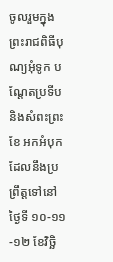ចូលរួមក្នុងព្រះរាជពិធីបុណ្យអុំទូក បណ្តែតប្រទីប និងសំពះព្រះខែ អកអំបុក ដែលនឹងប្រព្រឹត្តទៅនៅថ្ងៃទី ១០-១១-១២ ខែវិច្ឆិ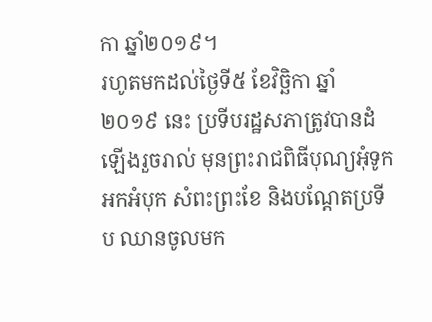កា ឆ្នាំ២០១៩។
រហូតមកដល់ថ្ងៃទី៥ ខែវិច្ឆិកា ឆ្នាំ២០១៩ នេះ ប្រទីបរដ្ឋសភាត្រូវបានដំឡើងរួចរាល់ មុនព្រះរាជពិធីបុណ្យអុំទូក អកអំបុក សំពះព្រះខែ និងបណ្ដែតប្រទីប ឈានចូលមក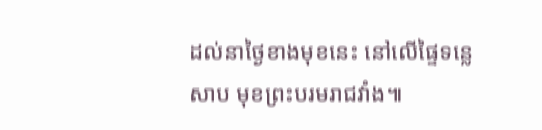ដល់នាថ្ងៃខាងមុខនេះ នៅលើផ្ទៃទន្លេសាប មុខព្រះបរមរាជវាំង៕